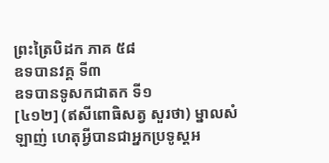ព្រះត្រៃបិដក ភាគ ៥៨
ឧទបានវគ្គ ទី៣
ឧទបានទូសកជាតក ទី១
[៤១២] (ឥសីពោធិសត្វ សួរថា) ម្នាលសំឡាញ់ ហេតុអ្វីបានជាអ្នកប្រទូស្តអ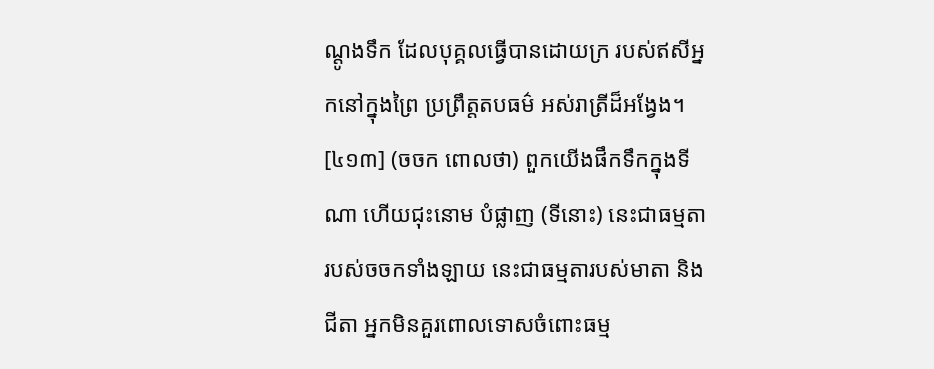ណ្ដូងទឹក ដែលបុគ្គលធ្វើបានដោយក្រ របស់ឥសីអ្នកនៅក្នុងព្រៃ ប្រព្រឹត្តតបធម៌ អស់រាត្រីដ៏អង្វែង។
[៤១៣] (ចចក ពោលថា) ពួកយើងផឹកទឹកក្នុងទីណា ហើយជុះនោម បំផ្លាញ (ទីនោះ) នេះជាធម្មតារបស់ចចកទាំងឡាយ នេះជាធម្មតារបស់មាតា និងជីតា អ្នកមិនគួរពោលទោសចំពោះធម្ម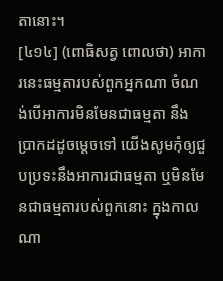តានោះ។
[៤១៤] (ពោធិសត្វ ពោលថា) អាការនេះធម្មតារបស់ពួកអ្នកណា ចំណង់បើអាការមិនមែនជាធម្មតា នឹងប្រាកដដូចម្ដេចទៅ យើងសូមកុំឲ្យជួបប្រទះនឹងអាការជាធម្មតា ឬមិនមែនជាធម្មតារបស់ពួកនោះ ក្នុងកាលណា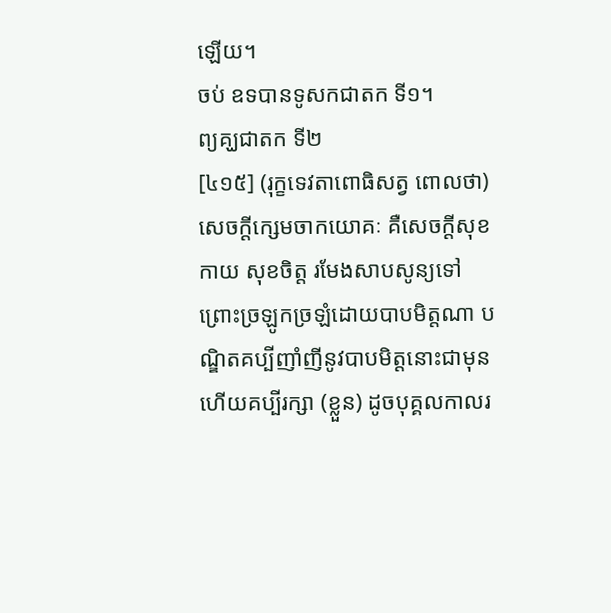ឡើយ។
ចប់ ឧទបានទូសកជាតក ទី១។
ព្យគ្ឃជាតក ទី២
[៤១៥] (រុក្ខទេវតាពោធិសត្វ ពោលថា)សេចក្ដីក្សេមចាកយោគៈ គឺសេចក្ដីសុខកាយ សុខចិត្ត រមែងសាបសូន្យទៅ ព្រោះច្រឡូកច្រឡំដោយបាបមិត្តណា បណ្ឌិតគប្បីញាំញីនូវបាបមិត្តនោះជាមុន ហើយគប្បីរក្សា (ខ្លួន) ដូចបុគ្គលកាលរ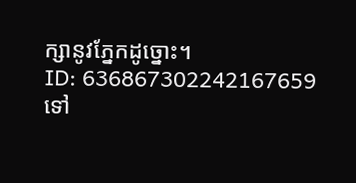ក្សានូវភ្នែកដូច្នោះ។
ID: 636867302242167659
ទៅ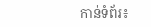កាន់ទំព័រ៖